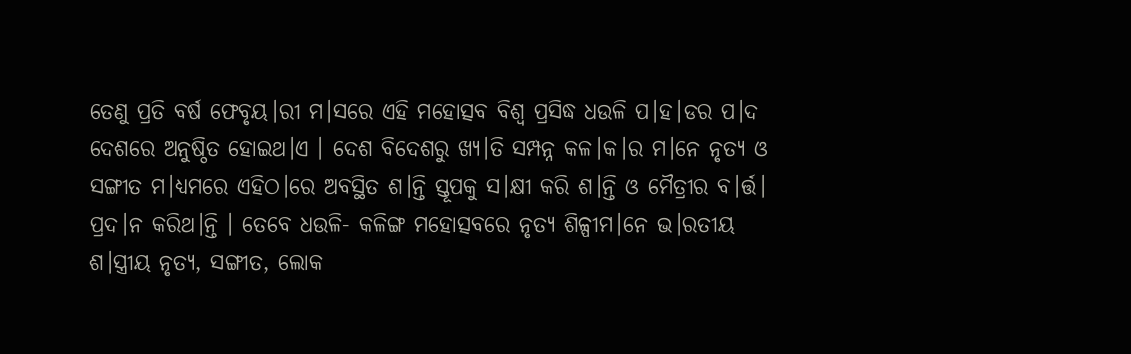ତେଣୁ ପ୍ରତି ବର୍ଷ ଫେବୃୟ।ରୀ ମ।ସରେ ଏହି ମହୋତ୍ସବ ବିଶ୍ଵ ପ୍ରସିଦ୍ଧ ଧଉଳି ପ।ହ।ଡର ପ।ଦ ଦେଶରେ ଅନୁଷ୍ଠିତ ହୋଇଥ।ଏ । ଦେଶ ବିଦେଶରୁ ଖ୍ୟ।ତି ସମ୍ପନ୍ନ କଳ।କ।ର ମ।ନେ ନୃତ୍ୟ ଓ ସଙ୍ଗୀତ ମ।ଧ୍ୟମରେ ଏହିଠ।ରେ ଅବସ୍ଥିତ ଶ।ନ୍ତି ସ୍ତୂପକୁ ସ।କ୍ଷୀ କରି ଶ।ନ୍ତି ଓ ମୈତ୍ରୀର ବ।ର୍ତ୍ତ। ପ୍ରଦ।ନ କରିଥ।ନ୍ତି । ତେବେ ଧଉଳି- କଳିଙ୍ଗ ମହୋତ୍ସବରେ ନୃତ୍ୟ ଶିଳ୍ପୀମ।ନେ ଭ।ରତୀୟ ଶ।ସ୍ତ୍ରୀୟ ନୃତ୍ୟ, ସଙ୍ଗୀତ, ଲୋକ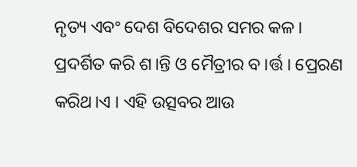ନୃତ୍ୟ ଏବଂ ଦେଶ ବିଦେଶର ସମର କଳ। ପ୍ରଦର୍ଶିତ କରି ଶ।ନ୍ତି ଓ ମୈତ୍ରୀର ବ।ର୍ତ୍ତ। ପ୍ରେରଣ କରିଥ।ଏ । ଏହି ଉତ୍ସବର ଆଉ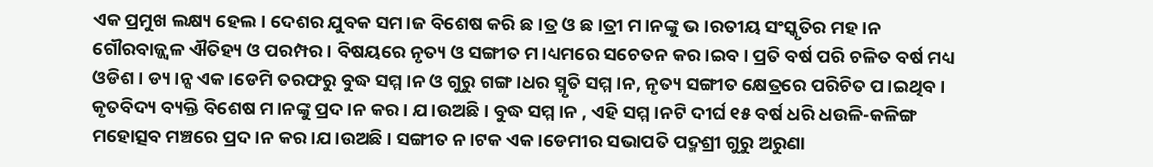ଏକ ପ୍ରମୁଖ ଲକ୍ଷ୍ୟ ହେଲ। ଦେଶର ଯୁବକ ସମ।ଜ ବିଶେଷ କରି ଛ।ତ୍ର ଓ ଛ।ତ୍ରୀ ମ।ନଙ୍କୁ ଭ।ରତୀୟ ସଂସ୍କୃତିର ମହ।ନ ଗୌରବାଜ୍ଜ୍ବଳ ଐତିହ୍ୟ ଓ ପରମ୍ପର। ବିଷୟରେ ନୃତ୍ୟ ଓ ସଙ୍ଗୀତ ମ।ଧ୍ୟମରେ ସଚେତନ କର।ଇବ। ପ୍ରତି ବର୍ଷ ପରି ଚଳିତ ବର୍ଷ ମଧ୍ୟ ଓଡିଶ। ଡ୍ୟ।ନ୍ସ ଏକ।ଡେମି ତରଫରୁ ବୁଦ୍ଧ ସମ୍ମ।ନ ଓ ଗୁରୁ ଗଙ୍ଗ।ଧର ସ୍ମୃତି ସମ୍ମ।ନ, ନୃତ୍ୟ ସଙ୍ଗୀତ କ୍ଷେତ୍ରରେ ପରିଚିତ ପ।ଇଥିବ। କୃତବିଦ୍ୟ ବ୍ୟକ୍ତି ବିଶେଷ ମ।ନଙ୍କୁ ପ୍ରଦ।ନ କର। ଯ।ଉଅଛି। ବୁଦ୍ଧ ସମ୍ମ।ନ , ଏହି ସମ୍ମ।ନଟି ଦୀର୍ଘ ୧୫ ବର୍ଷ ଧରି ଧଉଳି-କଳିଙ୍ଗ ମହୋତ୍ସବ ମଞ୍ଚରେ ପ୍ରଦ।ନ କର।ଯ।ଉଅଛି । ସଙ୍ଗୀତ ନ।ଟକ ଏକ।ଡେମୀର ସଭାପତି ପଦ୍ମଶ୍ରୀ ଗୁରୁ ଅରୁଣା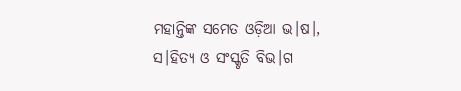ମହାନ୍ତିଙ୍କ ସମେତ ଓଡ଼ିଆ ଭ।ଷ।, ସ।ହିତ୍ୟ ଓ ସଂସ୍କୃତି ବିଭ।ଗ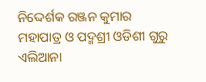ନିଦ୍ଦେର୍ଶକ ରଞ୍ଜନ କୁମାର ମହାପାତ୍ର ଓ ପଦ୍ମଶ୍ରୀ ଓଡିଶୀ ଗୁରୁ ଏଲିଆନା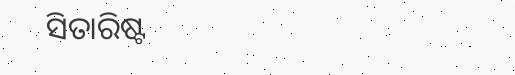ସିତାରିଷ୍ଟ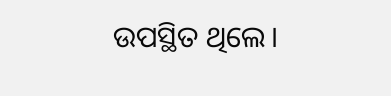ଉପସ୍ଥିତ ଥିଲେ।